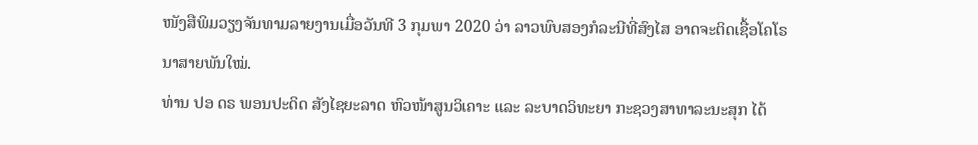ໜັງສືພິມວຽງຈັນທາມລາຍງານເມື່ອວັນທີ 3 ກຸມພາ 2020 ວ່າ ລາວພົບສອງກໍລະນີທີ່ສົງໄສ ອາດຈະຕິດເຊື້ອໂຄໂຣນາສາຍພັນໃໝ່.
ທ່ານ ປອ ດຣ ພອນປະດິດ ສັງໄຊຍະລາດ ຫົວໜ້າສູນວິເຄາະ ແລະ ລະບາດວິທະຍາ ກະຊວງສາທາລະນະສຸກ ໄດ້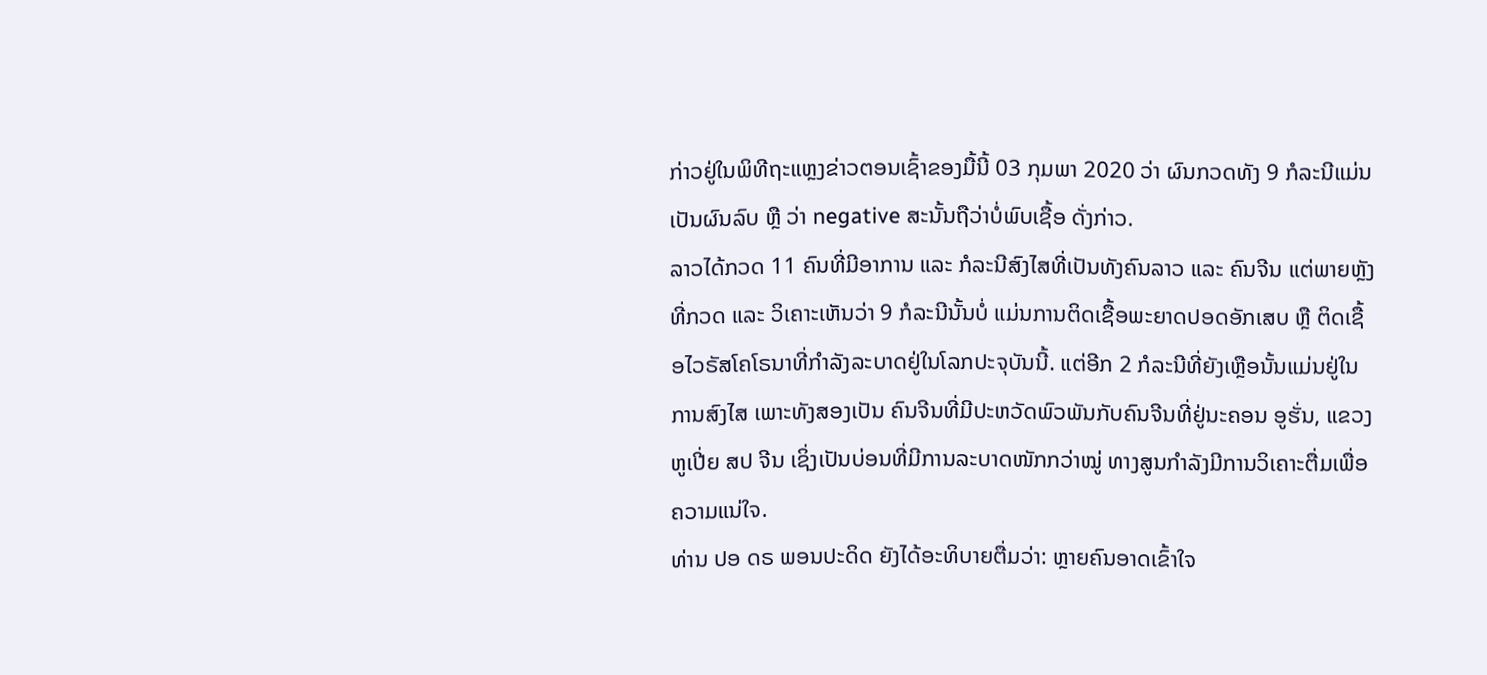ກ່າວຢູ່ໃນພິທີຖະແຫຼງຂ່າວຕອນເຊົ້າຂອງມື້ນີ້ 03 ກຸມພາ 2020 ວ່າ ຜົນກວດທັງ 9 ກໍລະນີແມ່ນເປັນຜົນລົບ ຫຼື ວ່າ negative ສະນັ້ນຖືວ່າບໍ່ພົບເຊື້ອ ດັ່ງກ່າວ.
ລາວໄດ້ກວດ 11 ຄົນທີ່ມີອາການ ແລະ ກໍລະນີສົງໄສທີ່ເປັນທັງຄົນລາວ ແລະ ຄົນຈີນ ແຕ່ພາຍຫຼັງທີ່ກວດ ແລະ ວິເຄາະເຫັນວ່າ 9 ກໍລະນີນັ້ນບໍ່ ແມ່ນການຕິດເຊື້ອພະຍາດປອດອັກເສບ ຫຼື ຕິດເຊື້ອໄວຣັສໂຄໂຣນາທີ່ກຳລັງລະບາດຢູ່ໃນໂລກປະຈຸບັນນີ້. ແຕ່ອີກ 2 ກໍລະນີທີ່ຍັງເຫຼືອນັ້ນແມ່ນຢູ່ໃນການສົງໄສ ເພາະທັງສອງເປັນ ຄົນຈີນທີ່ມີປະຫວັດພົວພັນກັບຄົນຈີນທີ່ຢູ່ນະຄອນ ອູຮັ່ນ, ແຂວງ ຫູເປີ່ຍ ສປ ຈີນ ເຊິ່ງເປັນບ່ອນທີ່ມີການລະບາດໜັກກວ່າໝູ່ ທາງສູນກຳລັງມີການວິເຄາະຕື່ມເພື່ອຄວາມແນ່ໃຈ.
ທ່ານ ປອ ດຣ ພອນປະດິດ ຍັງໄດ້ອະທິບາຍຕື່ມວ່າ: ຫຼາຍຄົນອາດເຂົ້າໃຈ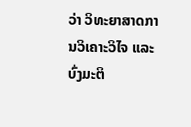ວ່າ ວິທະຍາສາດການວິເຄາະວິໄຈ ແລະ ບົ່ງມະຕິ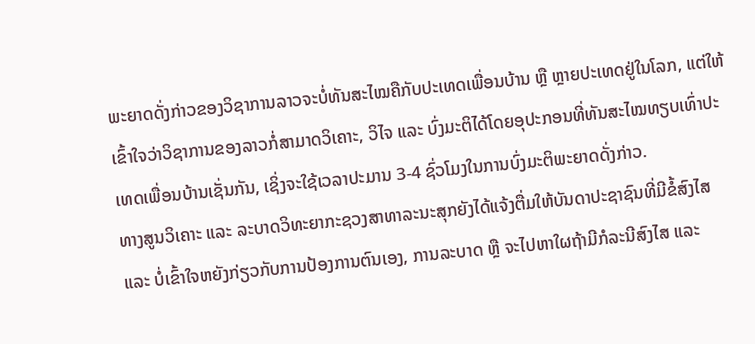ພະຍາດດັ່ງກ່າວຂອງວິຊາການລາວຈະບໍ່ທັນສະໄໝຄືກັບປະເທດເພື່ອນບ້ານ ຫຼື ຫຼາຍປະເທດຢູ່ໃນໂລກ, ແຕ່ໃຫ້ເຂົ້າໃຈວ່າວິຊາການຂອງລາວກໍ່ສາມາດວິເຄາະ, ວິໄຈ ແລະ ບົ່ງມະຕິໄດ້ໂດຍອຸປະກອນທີ່ທັນສະໄໝທຽບເທົ່າປະເທດເພື່ອນບ້ານເຊັ່ນກັນ, ເຊິ່ງຈະໃຊ້ເວລາປະມານ 3-4 ຊົ່ວໂມງໃນການບົ່ງມະຕິພະຍາດດັ່ງກ່າວ.
ທາງສູນວິເຄາະ ແລະ ລະບາດວິທະຍາກະຊວງສາທາລະນະສຸກຍັງໄດ້ແຈ້ງຕື່ມໃຫ້ບັນດາປະຊາຊົນທີ່ມີຂໍ້ສົງໄສ ແລະ ບໍ່ເຂົ້າໃຈຫຍັງກ່ຽວກັບການປ້ອງການຕົນເອງ, ການລະບາດ ຫຼື ຈະໄປຫາໃຜຖ້າມີກໍລະນີສົງໄສ ແລະ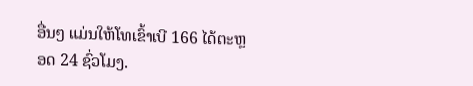ອື່ນໆ ແມ່ນໃຫ້ໂທເຂົ້າເບີ 166 ໄດ້ຕະຫຼອດ 24 ຊົ່ວໂມງ.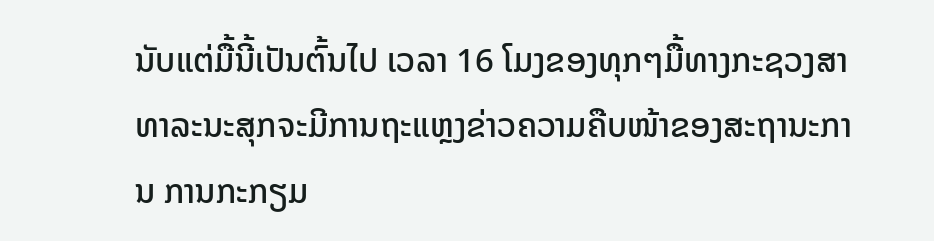ນັບແຕ່ມື້ນີ້ເປັນຕົ້ນໄປ ເວລາ 16 ໂມງຂອງທຸກໆມື້ທາງກະຊວງສາທາລະນະສຸກຈະມີການຖະແຫຼງຂ່າວຄວາມຄືບໜ້າຂອງສະຖານະການ ການກະກຽມ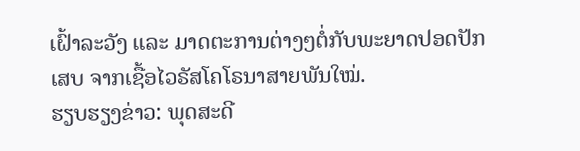ເຝົ້າລະວັງ ແລະ ມາດຕະການຕ່າງໆຕໍ່ກັບພະຍາດປອດປັກເສບ ຈາກເຊື້ອໄວຣັສໂຄໂຣນາສາຍພັນໃໝ່.
ຮຽບຮຽງຂ່າວ: ພຸດສະດີ